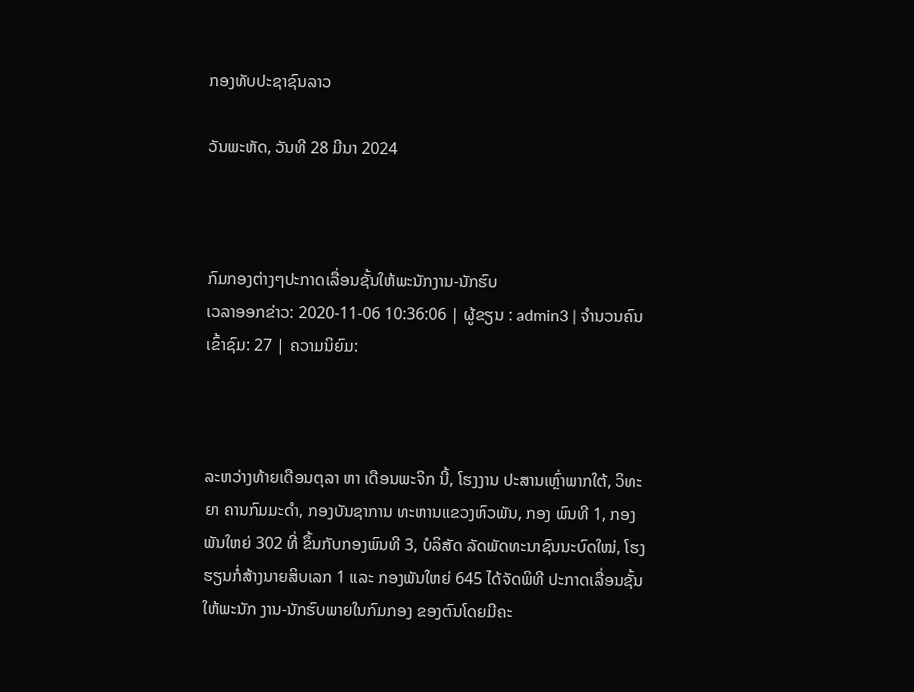ກອງທັບປະຊາຊົນລາວ

ວັນພະຫັດ, ວັນທີ 28 ມີນາ 2024



ກົມກອງຕ່າງໆປະກາດເລື່ອນຊັ້ນໃຫ້ພະນັກງານ-ນັກຮົບ
ເວລາອອກຂ່າວ: 2020-11-06 10:36:06 | ຜູ້ຂຽນ : admin3 | ຈຳນວນຄົນເຂົ້າຊົມ: 27 | ຄວາມນິຍົມ:



ລະຫວ່າງທ້າຍເດືອນຕຸລາ ຫາ ເດືອນພະຈິກ ນີ້, ໂຮງງານ ປະສານເຫຼົ່າພາກໃຕ້, ວິທະຍາ ຄານກົມມະດຳ, ກອງບັນຊາການ ທະຫານແຂວງຫົວພັນ, ກອງ ພົນທີ 1, ກອງພັນໃຫຍ່ 302 ທີ່ ຂຶ້ນກັບກອງພົນທີ 3, ບໍລິສັດ ລັດພັດທະນາຊົນນະບົດໃໝ່, ໂຮງ ຮຽນກໍ່ສ້າງນາຍສິບເລກ 1 ແລະ ກອງພັນໃຫຍ່ 645 ໄດ້ຈັດພິທີ ປະກາດເລື່ອນຊັ້ນໃຫ້ພະນັກ ງານ-ນັກຮົບພາຍໃນກົມກອງ ຂອງຕົນໂດຍມີຄະ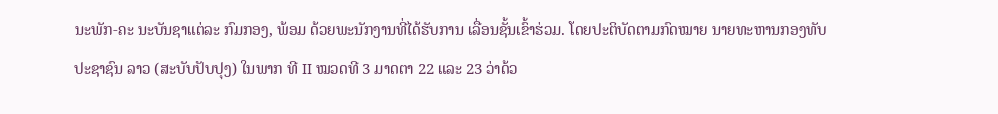ນະພັກ-ຄະ ນະບັນຊາແຕ່ລະ ກົມກອງ, ພ້ອມ ດ້ວຍພະນັກງານທີ່ໄດ້ຮັບການ ເລື່ອນຊັ້ນເຂົ້າຮ່ວມ. ໂດຍປະຕິບັດຕາມກົດໝາຍ ນາຍທະຫານກອງທັບປະຊາຊົນ ລາວ (ສະບັບປັບປຸງ) ໃນພາກ ທີ II ໝວດທີ 3 ມາດຕາ 22 ແລະ 23 ວ່າດ້ວ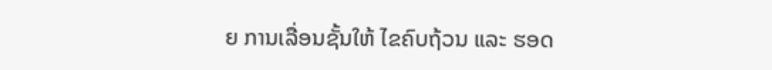ຍ ການເລື່ອນຊັ້ນໃຫ້ ໄຂຄົບຖ້ວນ ແລະ ຮອດ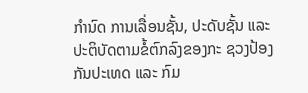ກຳນົດ ການເລື່ອນຊັ້ນ, ປະດັບຊັ້ນ ແລະ ປະຕິບັດຕາມຂໍ້ຕົກລົງຂອງກະ ຊວງປ້ອງກັນປະເທດ ແລະ ກົມ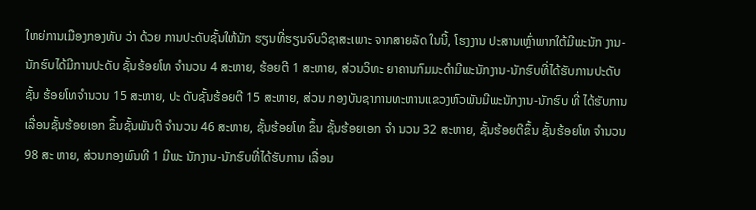ໃຫຍ່ການເມືອງກອງທັບ ວ່າ ດ້ວຍ ການປະດັບຊັ້ນໃຫ້ນັກ ຮຽນທີ່ຮຽນຈົບວິຊາສະເພາະ ຈາກສາຍລັດ ໃນນີ້, ໂຮງງານ ປະສານເຫຼົ່າພາກໃຕ້ມີພະນັກ ງານ-ນັກຮົບໄດ້ມີການປະດັບ ຊັ້ນຮ້ອຍໂທ ຈຳນວນ 4 ສະຫາຍ, ຮ້ອຍຕີ 1 ສະຫາຍ, ສ່ວນວິທະ ຍາຄານກົມມະດຳມີພະນັກງານ-ນັກຮົບທີ່ໄດ້ຮັບການປະດັບຊັ້ນ ຮ້ອຍໂທຈຳນວນ 15 ສະຫາຍ, ປະ ດັບຊັ້ນຮ້ອຍຕີ 15 ສະຫາຍ, ສ່ວນ ກອງບັນຊາການທະຫານແຂວງຫົວພັນມີພະນັກງານ-ນັກຮົບ ທີ່ ໄດ້ຮັບການເລື່ອນຊັ້ນຮ້ອຍເອກ ຂຶ້ນຊັ້ນພັນຕີ ຈຳນວນ 46 ສະຫາຍ, ຊັ້ນຮ້ອຍໂທ ຂຶ້ນ ຊັ້ນຮ້ອຍເອກ ຈຳ ນວນ 32 ສະຫາຍ, ຊັ້ນຮ້ອຍຕີຂຶ້ນ ຊັ້ນຮ້ອຍໂທ ຈຳນວນ 98 ສະ ຫາຍ, ສ່ວນກອງພົນທີ 1 ມີພະ ນັກງານ-ນັກຮົບທີ່ໄດ້ຮັບການ ເລື່ອນ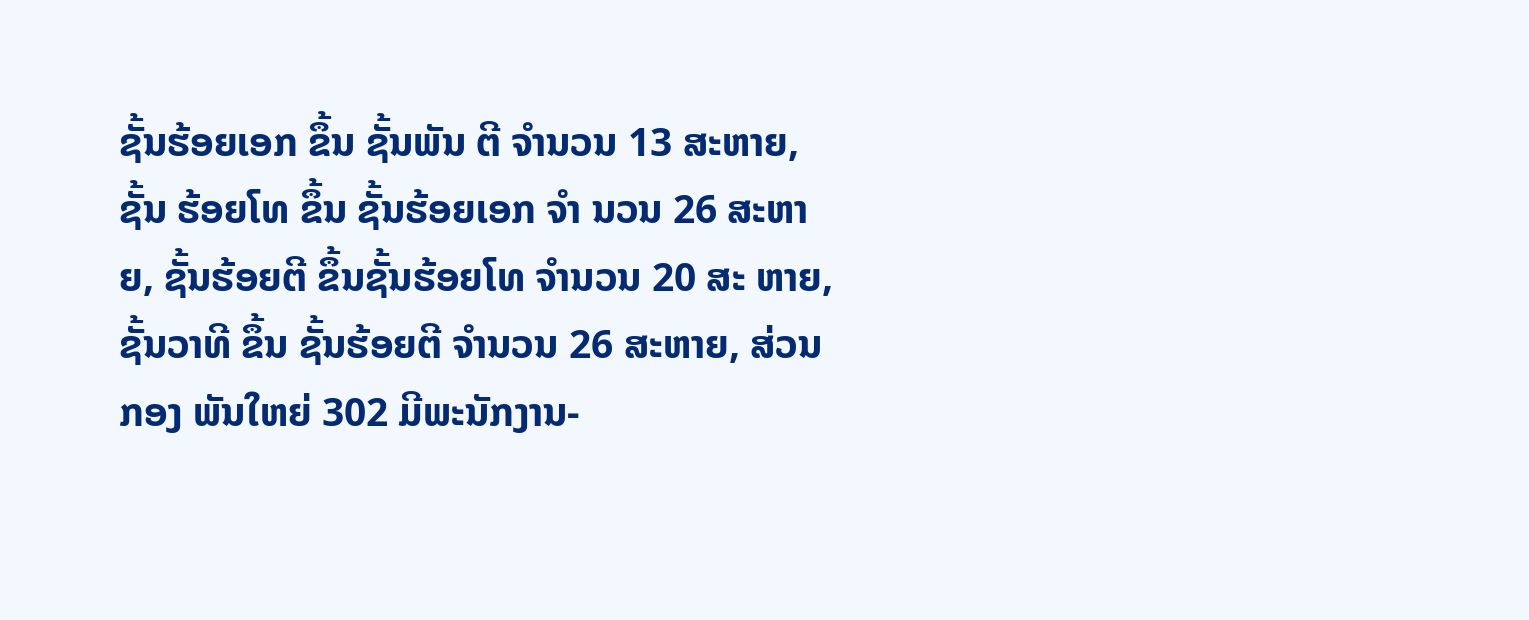ຊັ້ນຮ້ອຍເອກ ຂຶ້ນ ຊັ້ນພັນ ຕີ ຈຳນວນ 13 ສະຫາຍ, ຊັ້ນ ຮ້ອຍໂທ ຂຶ້ນ ຊັ້ນຮ້ອຍເອກ ຈຳ ນວນ 26 ສະຫາຍ, ຊັ້ນຮ້ອຍຕີ ຂຶ້ນຊັ້ນຮ້ອຍໂທ ຈຳນວນ 20 ສະ ຫາຍ, ຊັ້ນວາທີ ຂຶ້ນ ຊັ້ນຮ້ອຍຕີ ຈຳນວນ 26 ສະຫາຍ, ສ່ວນກອງ ພັນໃຫຍ່ 302 ມີພະນັກງານ-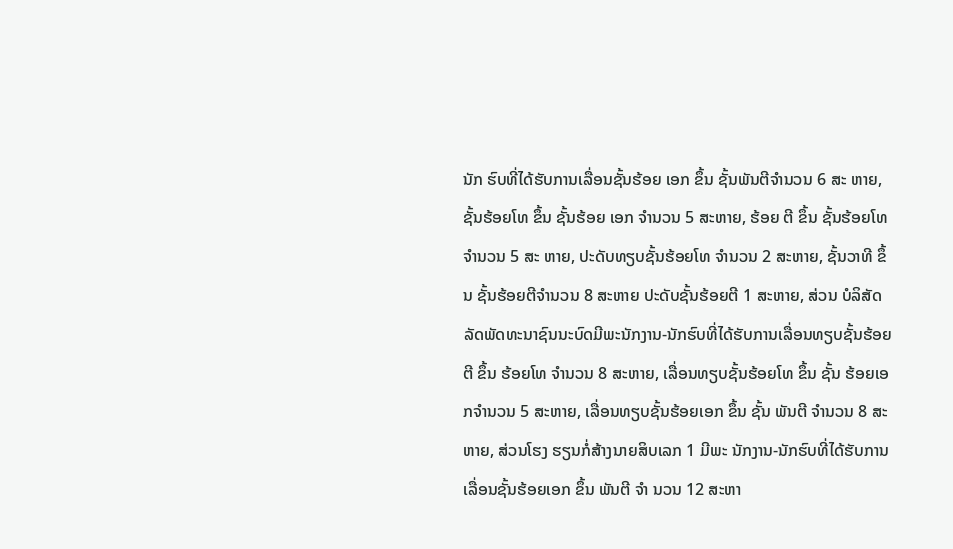ນັກ ຮົບທີ່ໄດ້ຮັບການເລື່ອນຊັ້ນຮ້ອຍ ເອກ ຂຶ້ນ ຊັ້ນພັນຕີຈຳນວນ 6 ສະ ຫາຍ, ຊັ້ນຮ້ອຍໂທ ຂຶ້ນ ຊັ້ນຮ້ອຍ ເອກ ຈຳນວນ 5 ສະຫາຍ, ຮ້ອຍ ຕີ ຂຶ້ນ ຊັ້ນຮ້ອຍໂທ ຈຳນວນ 5 ສະ ຫາຍ, ປະດັບທຽບຊັ້ນຮ້ອຍໂທ ຈຳນວນ 2 ສະຫາຍ, ຊັ້ນວາທີ ຂຶ້ນ ຊັ້ນຮ້ອຍຕີຈຳນວນ 8 ສະຫາຍ ປະດັບຊັ້ນຮ້ອຍຕີ 1 ສະຫາຍ, ສ່ວນ ບໍລິສັດລັດພັດທະນາຊົນນະບົດມີພະນັກງານ-ນັກຮົບທີ່ໄດ້ຮັບການເລື່ອນທຽບຊັ້ນຮ້ອຍຕີ ຂຶ້ນ ຮ້ອຍໂທ ຈຳນວນ 8 ສະຫາຍ, ເລື່ອນທຽບຊັ້ນຮ້ອຍໂທ ຂຶ້ນ ຊັ້ນ ຮ້ອຍເອກຈຳນວນ 5 ສະຫາຍ, ເລື່ອນທຽບຊັ້ນຮ້ອຍເອກ ຂຶ້ນ ຊັ້ນ ພັນຕີ ຈຳນວນ 8 ສະຫາຍ, ສ່ວນໂຮງ ຮຽນກໍ່ສ້າງນາຍສິບເລກ 1 ມີພະ ນັກງານ-ນັກຮົບທີ່ໄດ້ຮັບການ ເລື່ອນຊັ້ນຮ້ອຍເອກ ຂຶ້ນ ພັນຕີ ຈຳ ນວນ 12 ສະຫາ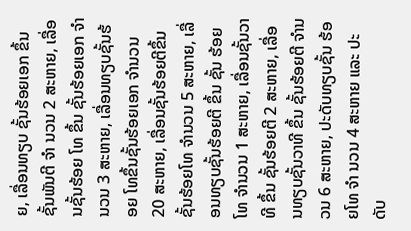ຍ, ເລື່ອນທຽບ ຊັ້ນຮ້ອຍເອກ ຂຶ້ນ ຊັ້ນພັນຕີ ຈຳ ນວນ 2 ສະຫາຍ, ເລື່ອນຊັ້ນຮ້ອຍ ໂທ ຂຶ້ນ ຊັ້ນຮ້ອຍເອກ ຈຳນວນ 3 ສະຫາຍ, ເລື່ອນທຽບຊັ້ນຮ້ອຍ ໂທຂຶ້ນຊັ້ນຮ້ອຍເອກ ຈຳນວນ 20 ສະຫາຍ, ເລື່ອນຊັ້ນຮ້ອຍຕີຂຶ້ນ ຊັ້ນຮ້ອຍໂທ ຈຳນວນ 5 ສະຫາຍ, ເລື່ອນທຽບຊັ້ນຮ້ອຍຕີ ຂຶ້ນ ຊັ້ນ ຮ້ອຍໂທ ຈຳນວນ 1 ສະຫາຍ, ເລື່ອນຊັ້ນວາທີ ຂຶ້ນ ຊັ້ນຮ້ອຍຕີ 2 ສະຫາຍ, ເລື່ອນທຽບຊັ້ນວາທີ ຂຶ້ນ ຊັ້ນຮ້ອຍຕີ ຈຳນວນ 6 ສະຫາຍ, ປະດັບທຽບຊັ້ນ ຮ້ອຍໂທ ຈຳ ນວນ 4 ສະຫາຍ ແລະ ປະດັບ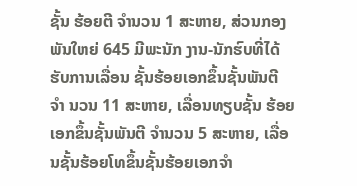ຊັ້ນ ຮ້ອຍຕີ ຈຳນວນ 1 ສະຫາຍ, ສ່ວນກອງພັນໃຫຍ່ 645 ມີພະນັກ ງານ-ນັກຮົບທີ່ໄດ້ຮັບການເລື່ອນ ຊັ້ນຮ້ອຍເອກຂຶ້ນຊັ້ນພັນຕີ ຈຳ ນວນ 11 ສະຫາຍ, ເລື່ອນທຽບຊັ້ນ ຮ້ອຍເອກຂຶ້ນຊັ້ນພັນຕີ ຈຳນວນ 5 ສະຫາຍ, ເລື່ອນຊັ້ນຮ້ອຍໂທຂຶ້ນຊັ້ນຮ້ອຍເອກຈຳ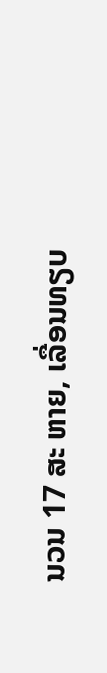ນວນ 17 ສະ ຫາຍ, ເລື່ອນທຽບ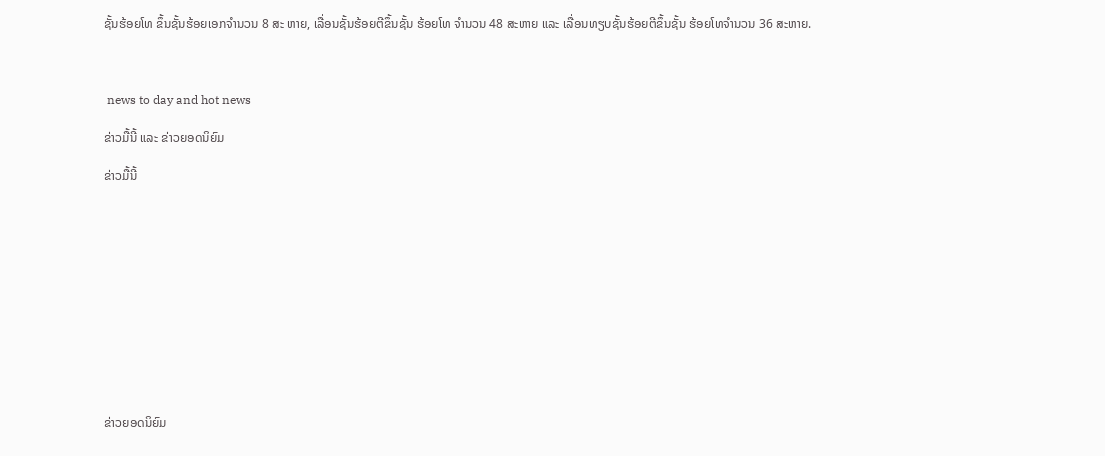ຊັ້ນຮ້ອຍໂທ ຂຶ້ນຊັ້ນຮ້ອຍເອກຈຳນວນ 8 ສະ ຫາຍ, ເລື່ອນຊັ້ນຮ້ອຍຕີຂຶ້ນຊັ້ນ ຮ້ອຍໂທ ຈຳນວນ 48 ສະຫາຍ ແລະ ເລື່ອນທຽບຊັ້ນຮ້ອຍຕີຂຶ້ນຊັ້ນ ຮ້ອຍໂທຈຳນວນ 36 ສະຫາຍ.



 news to day and hot news

ຂ່າວມື້ນີ້ ແລະ ຂ່າວຍອດນິຍົມ

ຂ່າວມື້ນີ້












ຂ່າວຍອດນິຍົມ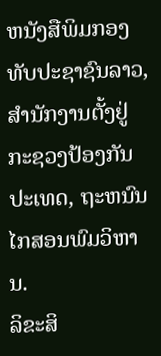ຫນັງສືພິມກອງທັບປະຊາຊົນລາວ, ສຳນັກງານຕັ້ງຢູ່ກະຊວງປ້ອງກັນປະເທດ, ຖະຫນົນໄກສອນພົມວິຫານ.
ລິຂະສິ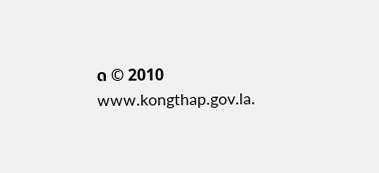ດ © 2010 www.kongthap.gov.la.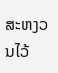ສະຫງວນໄວ້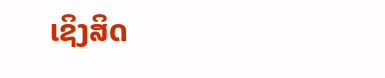ເຊິງສິດ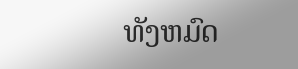ທັງຫມົດ